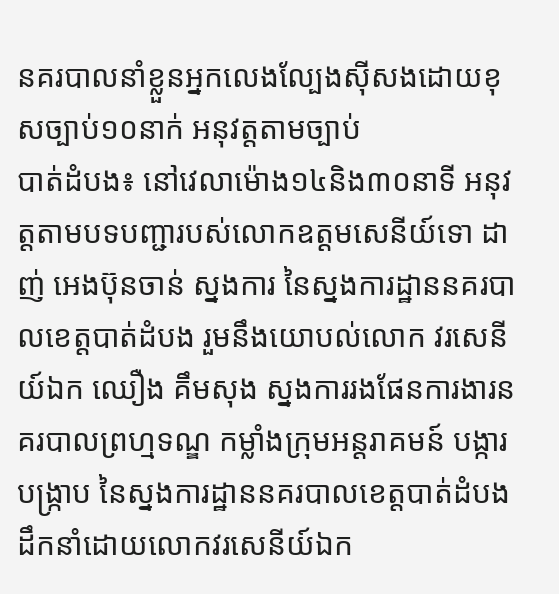នគរបាលនាំខ្លួនអ្នកលេងល្បែងស៊ីសងដោយខុសច្បាប់១០នាក់ អនុវត្តតាមច្បាប់
បាត់ដំបង៖ នៅវេលាម៉ោង១៤និង៣០នាទី អនុវត្តតាមបទបញ្ជារបស់លោកឧត្តមសេនីយ៍ទោ ដាញ់ អេងប៊ុនចាន់ ស្នងការ នៃស្នងការដ្ឋាននគរបាលខេត្តបាត់ដំបង រួមនឹងយោបល់លោក វរសេនីយ៍ឯក ឈឿង គឹមសុង ស្នងការរងផែនការងារនគរបាលព្រហ្មទណ្ឌ កម្លាំងក្រុមអន្តរាគមន៍ បង្ការ បង្ក្រាប នៃស្នងការដ្ឋាននគរបាលខេត្តបាត់ដំបង ដឹកនាំដោយលោកវរសេនីយ៍ឯក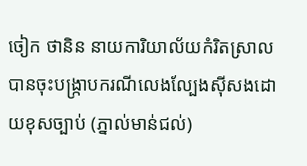ចៀក ថានិន នាយការិយាល័យកំរិតស្រាល បានចុះបង្រ្កាបករណីលេងល្បែងស៊ីសងដោយខុសច្បាប់ (ភ្នាល់មាន់ជល់)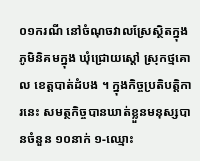០១ករណី នៅចំណុចវាលស្រែស្ថិតក្នុងភូមិនិគមក្នុង ឃុំជ្រោយស្ដៅ ស្រុកថ្មគោល ខេត្តបាត់ដំបង ។ ក្នុងកិច្ចប្រតិបត្តិការនេះ សមត្ថកិច្ចបានឃាត់ខ្លួនមនុស្សបានចំនួន ១០នាក់ ១-ឈ្មោះ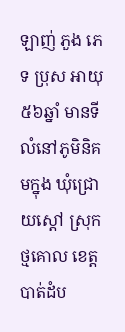ឡាញ់ ភួង ភេទ ប្រុស អាយុ ៥៦ឆ្នាំ មានទីលំនៅភូមិនិគមក្នុង ឃុំជ្រោយស្ដៅ ស្រុកថ្មគោល ខេត្តបាត់ដំប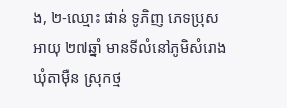ង, ២-ឈ្មោះ ផាន់ ទូភិញ ភេទប្រុស អាយុ ២៧ឆ្នាំ មានទីលំនៅភូមិសំរោង ឃុំតាម៉ឺន ស្រុកថ្ម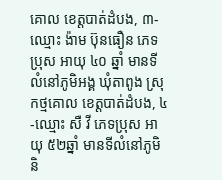គោល ខេត្តបាត់ដំបង, ៣-ឈ្មោះ ង៉ាម ប៊ុនធឿន ភេទប្រុស អាយុ ៤០ ឆ្នាំ មានទីលំនៅភូមិអង្គ ឃុំតាពូង ស្រុកថ្មគោល ខេត្តបាត់ដំបង, ៤-ឈ្មោះ សឺ វី ភេទប្រុស អាយុ ៥២ឆ្នាំ មានទីលំនៅភូមិនិ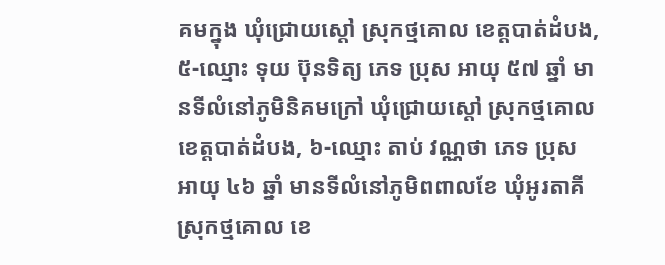គមក្នុង ឃុំជ្រោយស្ដៅ ស្រុកថ្មគោល ខេត្តបាត់ដំបង, ៥-ឈ្មោះ ទុយ ប៊ុនទិត្យ ភេទ ប្រុស អាយុ ៥៧ ឆ្នាំ មានទីលំនៅភូមិនិគមក្រៅ ឃុំជ្រោយស្ដៅ ស្រុកថ្មគោល ខេត្តបាត់ដំបង, ៦-ឈ្មោះ តាប់ វណ្ណថា ភេទ ប្រុស អាយុ ៤៦ ឆ្នាំ មានទីលំនៅភូមិពពាលខែ ឃុំអូរតាគី ស្រុកថ្មគោល ខេ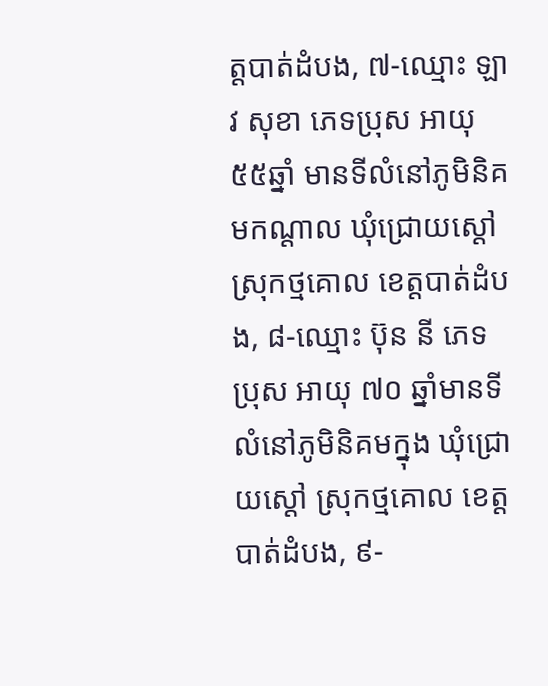ត្តបាត់ដំបង, ៧-ឈ្មោះ ឡាវ សុខា ភេទប្រុស អាយុ ៥៥ឆ្នាំ មានទីលំនៅភូមិនិគមកណ្ដាល ឃុំជ្រោយស្ដៅ ស្រុកថ្មគោល ខេត្តបាត់ដំបង, ៨-ឈ្មោះ ប៊ុន នី ភេទ ប្រុស អាយុ ៧០ ឆ្នាំមានទីលំនៅភូមិនិគមក្នុង ឃុំជ្រោយស្ដៅ ស្រុកថ្មគោល ខេត្តបាត់ដំបង, ៩-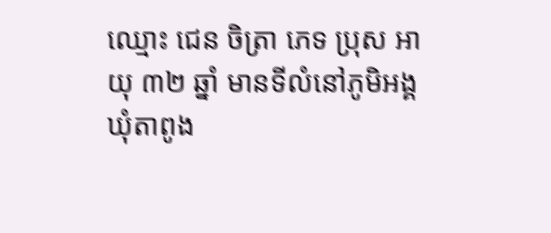ឈ្មោះ ជេន ចិត្រា ភេទ ប្រុស អាយុ ៣២ ឆ្នាំ មានទីលំនៅភូមិអង្គ ឃុំតាពូង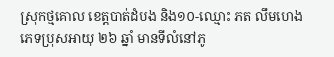ស្រុកថ្មគោល ខេត្តបាត់ដំបង និង១០-ឈ្មោះ ភត លឹមហេង ភេទប្រុសអាយុ ២៦ ឆ្នាំ មានទីលំនៅភូ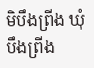មិបឹងព្រីង ឃុំបឹងព្រីង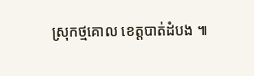ស្រុកថ្មគោល ខេត្តបាត់ដំបង ៕